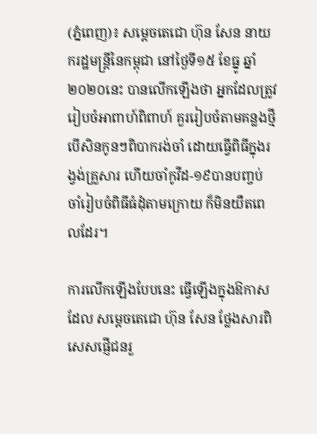(ភ្នំពេញ)៖ សម្តេចតេជោ ហ៊ុន សែន នាយករដ្ឋមន្រ្តីនៃកម្ពុជា នៅថ្ងៃទី១៥ ខែធ្នូ ឆ្នាំ២០២០នេះ បានលើកឡើងថា អ្នកដែលត្រូវរៀបចំអាពាហ៍ពិពាហ៍ គួររៀបចំតាមគន្លងថ្មី បើសិនកូនៗពិបាករង់ចាំ ដោយធ្វើពិធីក្នុងរង្វង់គ្រួសារ ហើយចាំកូវីដ-១៩បានបញ្ចប់ ចាំរៀបចំពិធីធំដុំតាមក្រោយ ក៏មិនយឺតពេលដែរ។

ការលើកឡើងបែបនេះ ធ្វើឡើងក្នុងឱកាសដែល សម្តេចតេជោ ហ៊ុន សែន ថ្លែងសារពិសេសផ្ញើជនរួ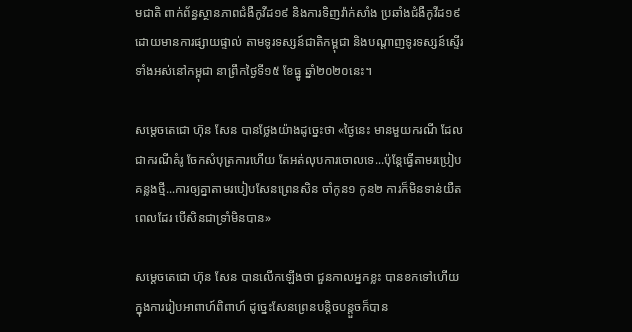មជាតិ ពាក់ព័ន្ធស្ថានភាពជំងឺកូវីដ១៩ និងការទិញវ៉ាក់សាំង ប្រឆាំងជំងឺកូវីដ១៩ ដោយមានការផ្សាយផ្ទាល់ តាមទូរទស្សន៍ជាតិកម្ពុជា និងបណ្តាញទូរទស្សន៍ស្ទើរទាំងអស់នៅកម្ពុជា នាព្រឹកថ្ងៃទី១៥ ខែធ្នូ ឆ្នាំ២០២០នេះ។

សម្តេចតេជោ ហ៊ុន សែន បានថ្លែងយ៉ាងដូច្នេះថា «ថ្ងៃនេះ មានមួយករណី ដែលជាករណីគំរូ ចែកសំបុត្រការហើយ តែអត់លុបការចោលទេ...ប៉ុន្ដែធ្វើតាមរប្រៀបគន្លងថ្មី...ការឲ្យគ្នាតាមរបៀបសែនព្រេនសិន ចាំកូន១ កូន២ ការក៏មិនទាន់យឺតពេលដែរ បើសិនជាទ្រាំមិនបាន»

សម្តេចតេជោ ហ៊ុន សែន បានលើកឡើងថា ជួនកាលអ្នកខ្លះ បានខកទៅហើយ ក្នុងការរៀបអាពាហ៍ពិពាហ៍ ដូច្នេះសែនព្រេនបន្ដិចបន្ដួចក៏បាន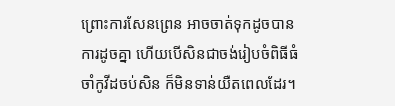ព្រោះការសែនព្រេន អាចចាត់ទុកដូចបានការដូចគ្នា ហើយបើសិនជាចង់រៀបចំពិធីធំ ចាំកូវីដចប់សិន ក៏មិនទាន់យឺតពេលដែរ។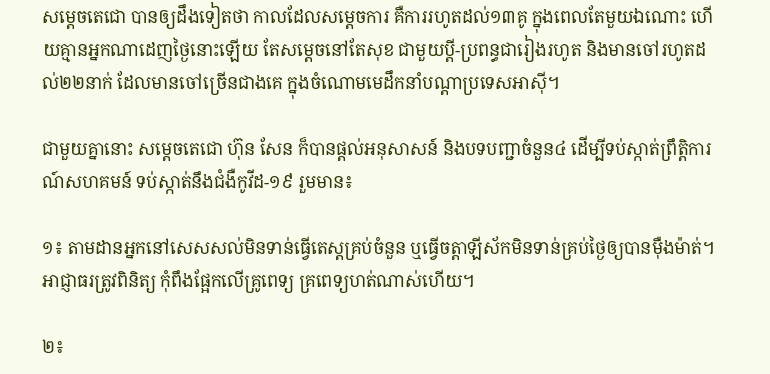សម្ដេចតេជោ បានឲ្យដឹងទៀតថា កាលដែលសម្ដេចការ គឺការរហូតដល់១៣គូ ក្នុងពេលតែមួយឯណោះ ហើយគ្មានអ្នកណាដេញថ្ងៃនោះឡើយ តែសម្ដេចនៅតែសុខ ជាមួយប្ដី-ប្រពន្ធជារៀងរហូត និងមានចៅរហូតដល់២២នាក់ ដែលមានចៅច្រើនជាងគេ ក្នុងចំណោមមេដឹកនាំបណ្ដាប្រទេសអាស៊ី។

ជាមួយគ្នានោះ សម្តេចតេជោ ហ៊ុន សែន ក៏បានផ្តល់អនុសាសន៍ និងបទបញ្ជាចំនួន៤ ដើម្បីទប់ស្កាត់ព្រឹត្តិការណ៍សហគមន៍ ទប់ស្កាត់នឹងជំងឺកូវីដ-១៩ រួមមាន៖

១៖ តាមដានអ្នកនៅសេសសល់មិនទាន់ធ្វើតេស្តគ្រប់ចំនួន ឬធ្វើចត្តាឡីស័កមិនទាន់គ្រប់ថ្ងៃឲ្យបានម៉ឺងម៉ាត់។ អាជ្ញាធរត្រូវពិនិត្យ កុំពឹងផ្អែកលើគ្រូពេទ្យ គ្រពេទ្យហត់ណាស់ហើយ។

២៖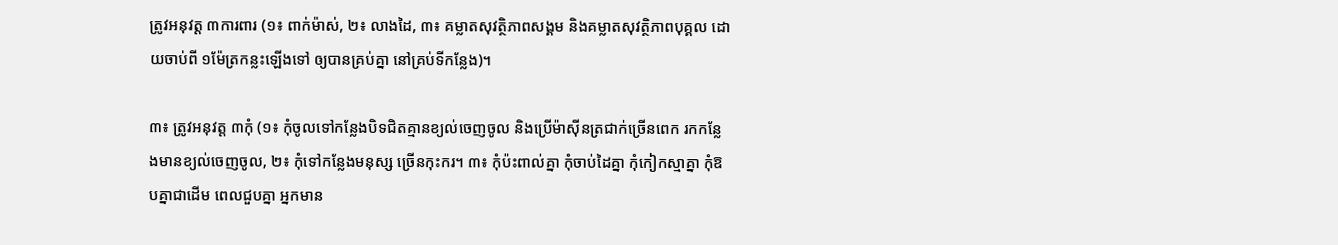ត្រូវអនុវត្ត ៣ការពារ (១៖ ពាក់ម៉ាស់, ២៖ លាងដៃ, ៣៖ គម្លាតសុវត្ថិភាពសង្គម និងគម្លាតសុវត្ថិភាពបុគ្គល ដោយចាប់ពី ១ម៉ែត្រកន្លះឡើងទៅ ឲ្យបានគ្រប់គ្នា នៅគ្រប់ទីកន្លែង)។

៣៖ ត្រូវអនុវត្ត ៣កុំ (១៖ កុំចូលទៅកន្លែងបិទជិតគ្មានខ្យល់ចេញចូល និងប្រើម៉ាស៊ីនត្រជាក់ច្រើនពេក រកកន្លែងមានខ្យល់ចេញចូល, ២៖ កុំទៅកន្លែងមនុស្ស ច្រើនកុះករ។ ៣៖ កុំប៉ះពាល់គ្នា កុំចាប់ដៃគ្នា កុំកៀកស្មាគ្នា កុំឱបគ្នាជាដើម ពេលជួបគ្នា អ្នកមាន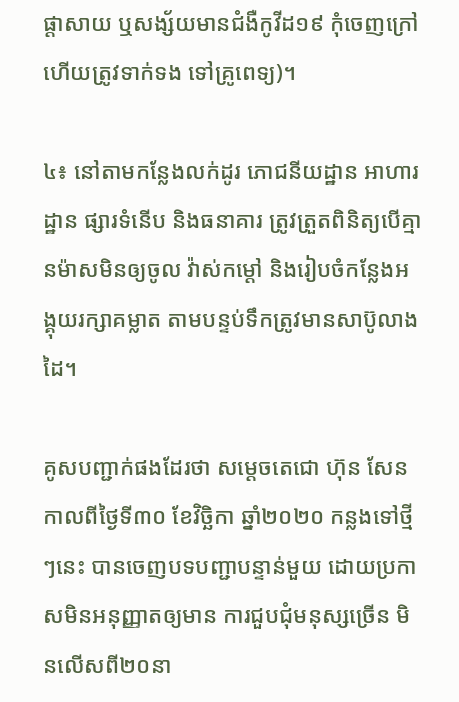ផ្តាសាយ ឬសង្ស័យមានជំងឺកូវីដ១៩ កុំចេញក្រៅ ហើយត្រូវទាក់ទង ទៅគ្រូពេទ្យ)។

៤៖ នៅតាមកន្លែងលក់ដូរ ភោជនីយដ្ឋាន អាហារដ្ឋាន ផ្សារទំនើប និងធនាគារ ត្រូវត្រួតពិនិត្យបើគ្មានម៉ាសមិនឲ្យចូល វ៉ាស់កម្តៅ និងរៀបចំកន្លែងអង្គុយរក្សាគម្លាត តាមបន្ទប់ទឹកត្រូវមានសាប៊ូលាងដៃ។

គូសបញ្ជាក់ផងដែរថា សម្តេចតេជោ ហ៊ុន សែន កាលពីថ្ងៃទី៣០ ខែវិច្ឆិកា ឆ្នាំ២០២០ កន្លងទៅថ្មីៗនេះ បានចេញបទបញ្ជាបន្ទាន់មួយ ដោយប្រកាសមិនអនុញ្ញាតឲ្យមាន ការជួបជុំមនុស្សច្រើន មិនលើសពី២០នា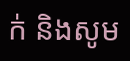ក់ និងសូម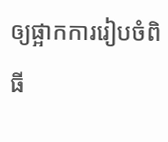ឲ្យផ្អាកការរៀបចំពិធី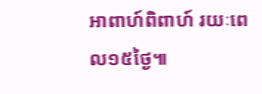អាពាហ៍ពិពាហ៍ រយៈពេល១៥ថ្ងៃ៕